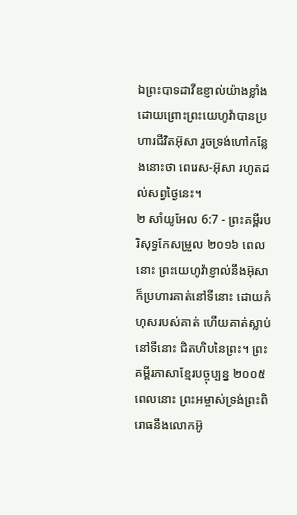ឯព្រះបាទដាវីឌខ្ញាល់យ៉ាងខ្លាំង ដោយព្រោះព្រះយេហូវ៉ាបានប្រហារជីវិតអ៊ុសា រួចទ្រង់ហៅកន្លែងនោះថា ពេរេស-អ៊ុសា រហូតដល់សព្វថ្ងៃនេះ។
២ សាំយូអែល 6:7 - ព្រះគម្ពីរបរិសុទ្ធកែសម្រួល ២០១៦ ពេលនោះ ព្រះយេហូវ៉ាខ្ញាល់នឹងអ៊ុសា ក៏ប្រហារគាត់នៅទីនោះ ដោយកំហុសរបស់គាត់ ហើយគាត់ស្លាប់នៅទីនោះ ជិតហិបនៃព្រះ។ ព្រះគម្ពីរភាសាខ្មែរបច្ចុប្បន្ន ២០០៥ ពេលនោះ ព្រះអម្ចាស់ទ្រង់ព្រះពិរោធនឹងលោកអ៊ូ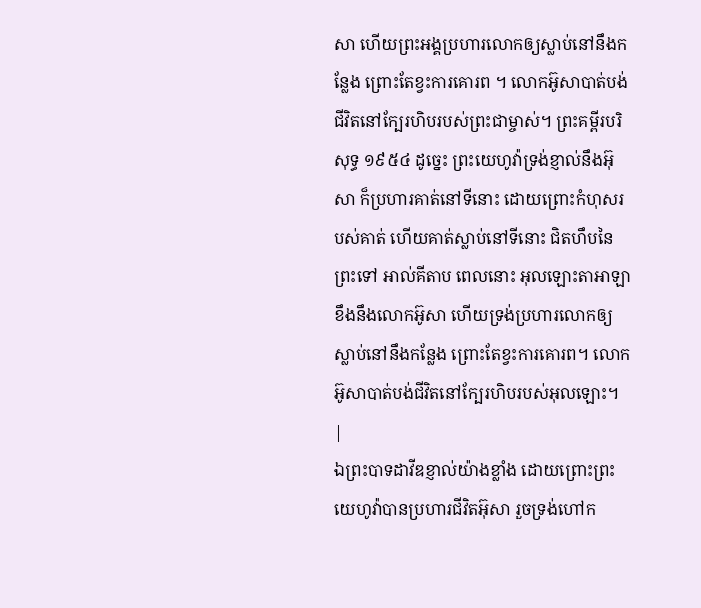សា ហើយព្រះអង្គប្រហារលោកឲ្យស្លាប់នៅនឹងកន្លែង ព្រោះតែខ្វះការគោរព ។ លោកអ៊ូសាបាត់បង់ជីវិតនៅក្បែរហិបរបស់ព្រះជាម្ចាស់។ ព្រះគម្ពីរបរិសុទ្ធ ១៩៥៤ ដូច្នេះ ព្រះយេហូវ៉ាទ្រង់ខ្ញាល់នឹងអ៊ុសា ក៏ប្រហារគាត់នៅទីនោះ ដោយព្រោះកំហុសរបស់គាត់ ហើយគាត់ស្លាប់នៅទីនោះ ជិតហឹបនៃព្រះទៅ អាល់គីតាប ពេលនោះ អុលឡោះតាអាឡាខឹងនឹងលោកអ៊ូសា ហើយទ្រង់ប្រហារលោកឲ្យស្លាប់នៅនឹងកន្លែង ព្រោះតែខ្វះការគោរព។ លោកអ៊ូសាបាត់បង់ជីវិតនៅក្បែរហិបរបស់អុលឡោះ។ |
ឯព្រះបាទដាវីឌខ្ញាល់យ៉ាងខ្លាំង ដោយព្រោះព្រះយេហូវ៉ាបានប្រហារជីវិតអ៊ុសា រួចទ្រង់ហៅក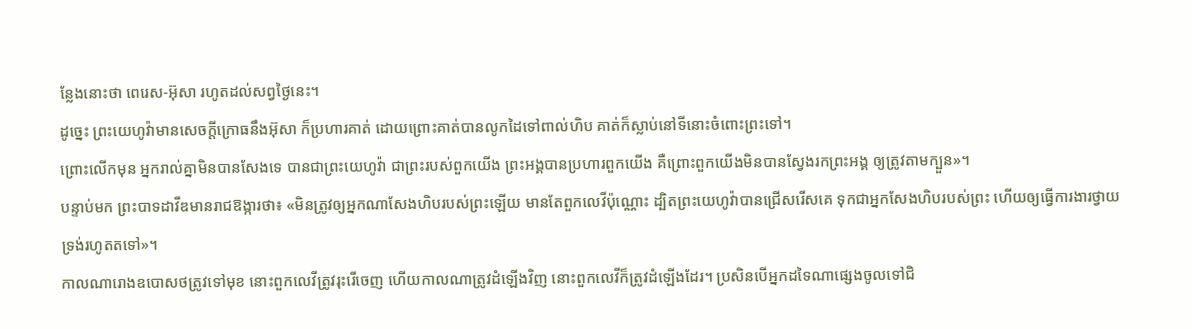ន្លែងនោះថា ពេរេស-អ៊ុសា រហូតដល់សព្វថ្ងៃនេះ។
ដូច្នេះ ព្រះយេហូវ៉ាមានសេចក្ដីក្រោធនឹងអ៊ុសា ក៏ប្រហារគាត់ ដោយព្រោះគាត់បានលូកដៃទៅពាល់ហិប គាត់ក៏ស្លាប់នៅទីនោះចំពោះព្រះទៅ។
ព្រោះលើកមុន អ្នករាល់គ្នាមិនបានសែងទេ បានជាព្រះយេហូវ៉ា ជាព្រះរបស់ពួកយើង ព្រះអង្គបានប្រហារពួកយើង គឺព្រោះពួកយើងមិនបានស្វែងរកព្រះអង្គ ឲ្យត្រូវតាមក្បួន»។
បន្ទាប់មក ព្រះបាទដាវីឌមានរាជឱង្ការថា៖ «មិនត្រូវឲ្យអ្នកណាសែងហិបរបស់ព្រះឡើយ មានតែពួកលេវីប៉ុណ្ណោះ ដ្បិតព្រះយេហូវ៉ាបានជ្រើសរើសគេ ទុកជាអ្នកសែងហិបរបស់ព្រះ ហើយឲ្យធ្វើការងារថ្វាយទ្រង់រហូតតទៅ»។
កាលណារោងឧបោសថត្រូវទៅមុខ នោះពួកលេវីត្រូវរុះរើចេញ ហើយកាលណាត្រូវដំឡើងវិញ នោះពួកលេវីក៏ត្រូវដំឡើងដែរ។ ប្រសិនបើអ្នកដទៃណាផ្សេងចូលទៅជិ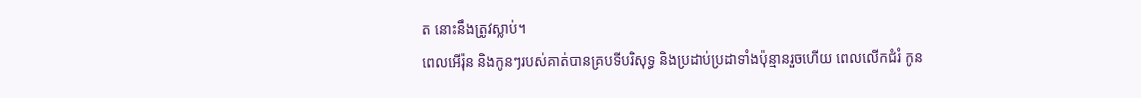ត នោះនឹងត្រូវស្លាប់។
ពេលអើរ៉ុន និងកូនៗរបស់គាត់បានគ្របទីបរិសុទ្ធ និងប្រដាប់ប្រដាទាំងប៉ុន្មានរួចហើយ ពេលលើកជំរំ កូន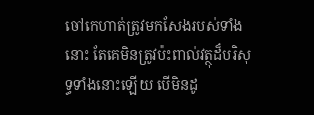ចៅកេហាត់ត្រូវមកសែងរបស់ទាំងនោះ តែគេមិនត្រូវប៉ះពាល់វត្ថុដ៏បរិសុទ្ធទាំងនោះឡើយ បើមិនដូ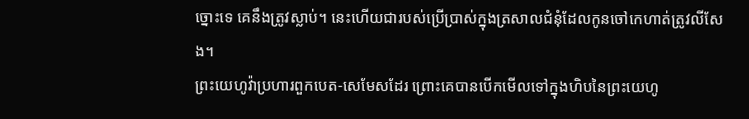ច្នោះទេ គេនឹងត្រូវស្លាប់។ នេះហើយជារបស់ប្រើប្រាស់ក្នុងត្រសាលជំនុំដែលកូនចៅកេហាត់ត្រូវលីសែង។
ព្រះយេហូវ៉ាប្រហារពួកបេត-សេមែសដែរ ព្រោះគេបានបើកមើលទៅក្នុងហិបនៃព្រះយេហូ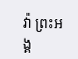វ៉ា ព្រះអង្គ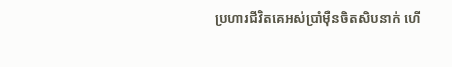ប្រហារជីវិតគេអស់ប្រាំម៉ឺនចិតសិបនាក់ ហើ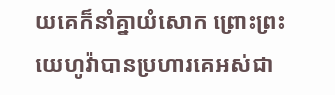យគេក៏នាំគ្នាយំសោក ព្រោះព្រះយេហូវ៉ាបានប្រហារគេអស់ជា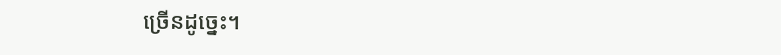ច្រើនដូច្នេះ។